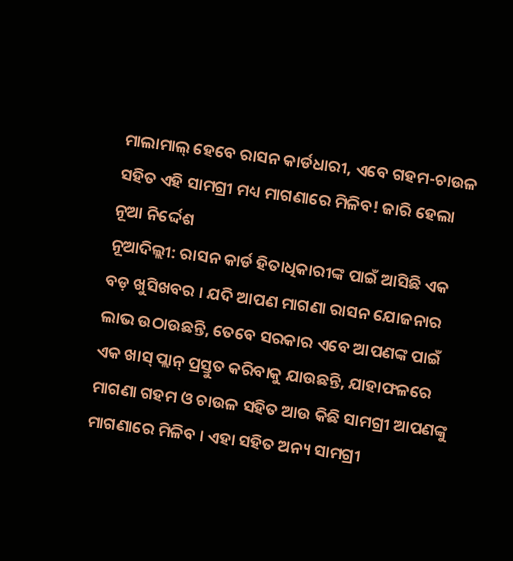ମାଲାମାଲ୍ ହେବେ ରାସନ କାର୍ଡଧାରୀ, ଏବେ ଗହମ-ଚାଉଳ ସହିତ ଏହି ସାମଗ୍ରୀ ମଧ୍ୟ ମାଗଣାରେ ମିଳିବ! ଜାରି ହେଲା ନୂଆ ନିର୍ଦ୍ଦେଶ
ନୂଆଦିଲ୍ଲୀ: ରାସନ କାର୍ଡ ହିତାଧିକାରୀଙ୍କ ପାଇଁ ଆସିଛି ଏକ ବଡ଼ ଖୁସିଖବର । ଯଦି ଆପଣ ମାଗଣା ରାସନ ଯୋଜନାର ଲାଭ ଉଠାଉଛନ୍ତି, ତେବେ ସରକାର ଏବେ ଆପଣଙ୍କ ପାଇଁ ଏକ ଖାସ୍ ପ୍ଲାନ୍ ପ୍ରସ୍ତୁତ କରିବାକୁ ଯାଉଛନ୍ତି, ଯାହାଫଳରେ ମାଗଣା ଗହମ ଓ ଚାଉଳ ସହିତ ଆଉ କିଛି ସାମଗ୍ରୀ ଆପଣଙ୍କୁ ମାଗଣାରେ ମିଳିବ । ଏହା ସହିତ ଅନ୍ୟ ସାମଗ୍ରୀ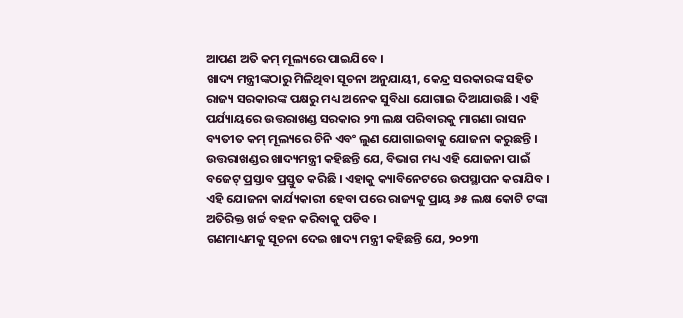ଆପଣ ଅତି କମ୍ ମୂଲ୍ୟରେ ପାଇଯିବେ ।
ଖାଦ୍ୟ ମନ୍ତ୍ରୀଙ୍କଠାରୁ ମିଳିଥିବା ସୂଚନା ଅନୁଯାୟୀ, କେନ୍ଦ୍ର ସରକାରଙ୍କ ସହିତ ରାଜ୍ୟ ସରକାରଙ୍କ ପକ୍ଷରୁ ମଧ୍ୟ ଅନେକ ସୁବିଧା ଯୋଗାଇ ଦିଆଯାଉଛି । ଏହି ପର୍ଯ୍ୟାୟରେ ଉତ୍ତରାଖଣ୍ଡ ସରକାର ୨୩ ଲକ୍ଷ ପରିବାରକୁ ମାଗଣା ରାସନ ବ୍ୟତୀତ କମ୍ ମୂଲ୍ୟରେ ଚିନି ଏବଂ ଲୁଣ ଯୋଗାଇବାକୁ ଯୋଜନା କରୁଛନ୍ତି ।
ଉତ୍ତରାଖଣ୍ଡର ଖାଦ୍ୟମନ୍ତ୍ରୀ କହିଛନ୍ତି ଯେ, ବିଭାଗ ମଧ୍ୟ ଏହି ଯୋଜନା ପାଇଁ ବଜେଟ୍ ପ୍ରସ୍ତାବ ପ୍ରସ୍ତୁତ କରିଛି । ଏହାକୁ କ୍ୟାବିନେଟରେ ଉପସ୍ଥାପନ କରାଯିବ । ଏହି ଯୋଜନା କାର୍ଯ୍ୟକାରୀ ହେବା ପରେ ରାଜ୍ୟକୁ ପ୍ରାୟ ୬୫ ଲକ୍ଷ କୋଟି ଟଙ୍କା ଅତିରିକ୍ତ ଖର୍ଚ୍ଚ ବହନ କରିବାକୁ ପଡିବ ।
ଗଣମାଧ୍ୟମକୁ ସୂଚନା ଦେଇ ଖାଦ୍ୟ ମନ୍ତ୍ରୀ କହିଛନ୍ତି ଯେ, ୨୦୨୩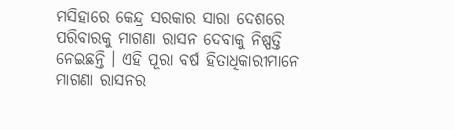ମସିହାରେ କେନ୍ଦ୍ର ସରକାର ସାରା ଦେଶରେ ପରିବାରକୁ ମାଗଣା ରାସନ ଦେବାକୁ ନିଷ୍ପତ୍ତି ନେଇଛନ୍ତି । ଏହି ପୂରା ବର୍ଷ ହିତାଧିକାରୀମାନେ ମାଗଣା ରାସନର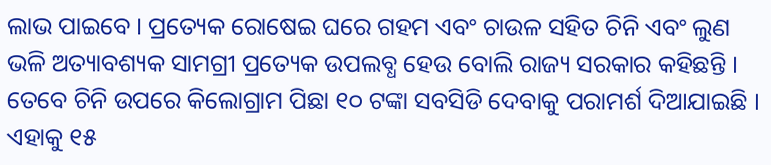ଲାଭ ପାଇବେ । ପ୍ରତ୍ୟେକ ରୋଷେଇ ଘରେ ଗହମ ଏବଂ ଚାଉଳ ସହିତ ଚିନି ଏବଂ ଲୁଣ ଭଳି ଅତ୍ୟାବଶ୍ୟକ ସାମଗ୍ରୀ ପ୍ରତ୍ୟେକ ଉପଲବ୍ଧ ହେଉ ବୋଲି ରାଜ୍ୟ ସରକାର କହିଛନ୍ତି ।
ତେବେ ଚିନି ଉପରେ କିଲୋଗ୍ରାମ ପିଛା ୧୦ ଟଙ୍କା ସବସିଡି ଦେବାକୁ ପରାମର୍ଶ ଦିଆଯାଇଛି । ଏହାକୁ ୧୫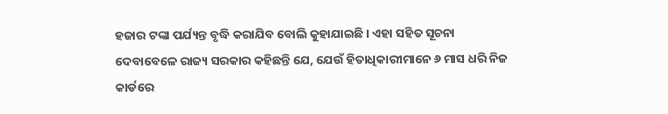ହଜାର ଟଙ୍କା ପର୍ଯ୍ୟନ୍ତ ବୃଦ୍ଧି କରାଯିବ ବୋଲି କୁହାଯାଇଛି । ଏହା ସହିତ ସୂଚନା ଦେବାବେଳେ ରାଜ୍ୟ ସରକାର କହିଛନ୍ତି ଯେ, ଯେଉଁ ହିତାଧିକାରୀମାନେ ୬ ମାସ ଧରି ନିଜ କାର୍ଡରେ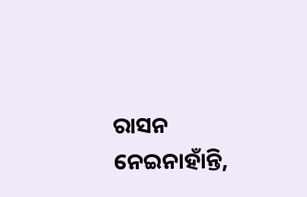ରାସନ ନେଇନାହାଁନ୍ତି,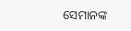ସେମାନଙ୍କ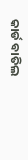କାର୍ଡ ବାତିଲ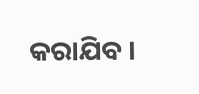କରାଯିବ ।